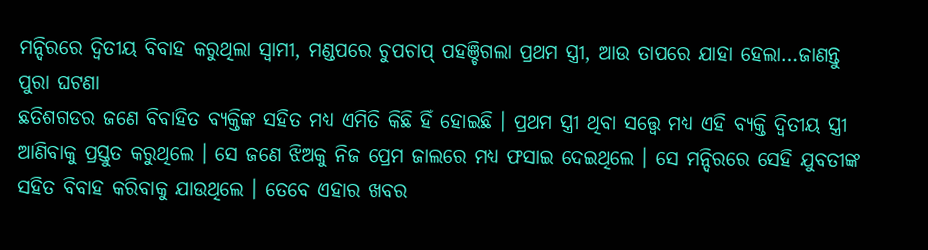ମନ୍ଦିରରେ ଦ୍ୱିତୀୟ ବିବାହ କରୁଥିଲା ସ୍ବାମୀ, ମଣ୍ଡପରେ ଚୁପଚାପ୍ ପହଞ୍ଚିଗଲା ପ୍ରଥମ ସ୍ତ୍ରୀ, ଆଉ ତାପରେ ଯାହା ହେଲା…ଜାଣନ୍ତୁ ପୁରା ଘଟଣା
ଛତିଶଗଡର ଜଣେ ବିବାହିତ ବ୍ୟକ୍ତିଙ୍କ ସହିତ ମଧ୍ୟ ଏମିତି କିଛି ହିଁ ହୋଇଛି । ପ୍ରଥମ ସ୍ତ୍ରୀ ଥିବା ସତ୍ତ୍ବେ ମଧ୍ୟ ଏହି ବ୍ୟକ୍ତି ଦ୍ୱିତୀୟ ସ୍ତ୍ରୀ ଆଣିବାକୁ ପ୍ରସ୍ତୁତ କରୁଥିଲେ । ସେ ଜଣେ ଝିଅକୁ ନିଜ ପ୍ରେମ ଜାଲରେ ମଧ୍ୟ ଫସାଇ ଦେଇଥିଲେ । ସେ ମନ୍ଦିରରେ ସେହି ଯୁବତୀଙ୍କ ସହିତ ବିବାହ କରିବାକୁ ଯାଉଥିଲେ । ତେବେ ଏହାର ଖବର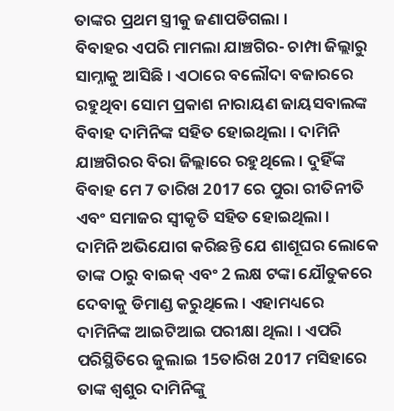ତାଙ୍କର ପ୍ରଥମ ସ୍ତ୍ରୀକୁ ଜଣାପଡିଗଲା ।
ବିବାହର ଏପରି ମାମଲା ଯାଞ୍ଚଗିର- ଚାମ୍ପା ଜିଲ୍ଲାରୁ ସାମ୍ନାକୁ ଆସିଛି । ଏଠାରେ ବଲୌଦା ବଜାରରେ ରହୁଥିବା ସୋମ ପ୍ରକାଶ ନାରାୟଣ ଜାୟସବାଲଙ୍କ ବିବାହ ଦାମିନିଙ୍କ ସହିତ ହୋଇଥିଲା । ଦାମିନି ଯାଞ୍ଚଗିରର ବିରା ଜିଲ୍ଲାରେ ରହୁଥିଲେ । ଦୁହିଁଙ୍କ ବିବାହ ମେ 7 ତାରିଖ 2017 ରେ ପୁରା ରୀତିନୀତି ଏବଂ ସମାଜର ସ୍ଵୀକୃତି ସହିତ ହୋଇଥିଲା ।
ଦାମିନି ଅଭିଯୋଗ କରିଛନ୍ତି ଯେ ଶାଶୂଘର ଲୋକେ ତାଙ୍କ ଠାରୁ ବାଇକ୍ ଏବଂ 2 ଲକ୍ଷ ଟଙ୍କା ଯୌତୁକରେ ଦେବାକୁ ଡିମାଣ୍ଡ କରୁଥିଲେ । ଏହାମଧ୍ୟରେ ଦାମିନିଙ୍କ ଆଇଟିଆଇ ପରୀକ୍ଷା ଥିଲା । ଏପରି ପରିସ୍ଥିତିରେ ଜୁଲାଇ 15ତାରିଖ 2017 ମସିହାରେ ତାଙ୍କ ଶ୍ବଶୁର ଦାମିନିଙ୍କୁ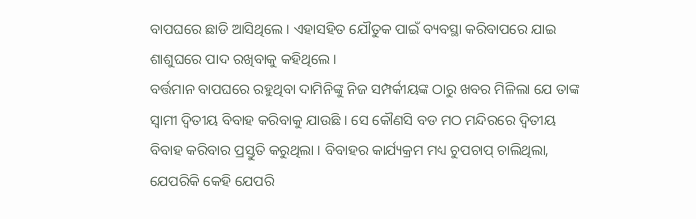ବାପଘରେ ଛାଡି ଆସିଥିଲେ । ଏହାସହିତ ଯୌତୁକ ପାଇଁ ବ୍ୟବସ୍ଥା କରିବାପରେ ଯାଇ ଶାଶୁଘରେ ପାଦ ରଖିବାକୁ କହିଥିଲେ ।
ବର୍ତ୍ତମାନ ବାପଘରେ ରହୁଥିବା ଦାମିନିଙ୍କୁ ନିଜ ସମ୍ପର୍କୀୟଙ୍କ ଠାରୁ ଖବର ମିଳିଲା ଯେ ତାଙ୍କ ସ୍ଵାମୀ ଦ୍ୱିତୀୟ ବିବାହ କରିବାକୁ ଯାଉଛି । ସେ କୌଣସି ବଡ ମଠ ମନ୍ଦିରରେ ଦ୍ୱିତୀୟ ବିବାହ କରିବାର ପ୍ରସ୍ତୁତି କରୁଥିଲା । ବିବାହର କାର୍ଯ୍ୟକ୍ରମ ମଧ୍ୟ ଚୁପଚାପ୍ ଚାଲିଥିଲା, ଯେପରିକି କେହି ଯେପରି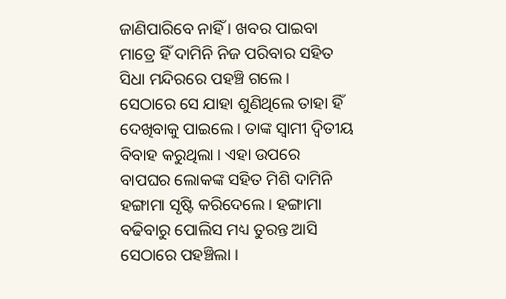ଜାଣିପାରିବେ ନାହିଁ । ଖବର ପାଇବା ମାତ୍ରେ ହିଁ ଦାମିନି ନିଜ ପରିବାର ସହିତ ସିଧା ମନ୍ଦିରରେ ପହଞ୍ଚି ଗଲେ ।
ସେଠାରେ ସେ ଯାହା ଶୁଣିଥିଲେ ତାହା ହିଁ ଦେଖିବାକୁ ପାଇଲେ । ତାଙ୍କ ସ୍ଵାମୀ ଦ୍ୱିତୀୟ ବିବାହ କରୁଥିଲା । ଏହା ଉପରେ ବାପଘର ଲୋକଙ୍କ ସହିତ ମିଶି ଦାମିନି ହଙ୍ଗାମା ସୃଷ୍ଟି କରିଦେଲେ । ହଙ୍ଗାମା ବଢିବାରୁ ପୋଲିସ ମଧ୍ୟ ତୁରନ୍ତ ଆସି ସେଠାରେ ପହଞ୍ଚିଲା ।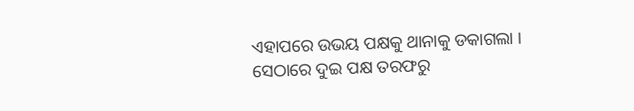ଏହାପରେ ଉଭୟ ପକ୍ଷକୁ ଥାନାକୁ ଡକାଗଲା । ସେଠାରେ ଦୁଇ ପକ୍ଷ ତରଫରୁ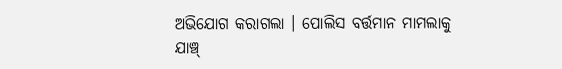ଅଭିଯୋଗ କରାଗଲା । ପୋଲିସ ବର୍ତ୍ତମାନ ମାମଲାକୁ ଯାଞ୍ଚ୍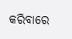କରିବାରେ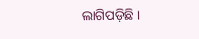ଲାଗିପଡ଼ିଛି ।